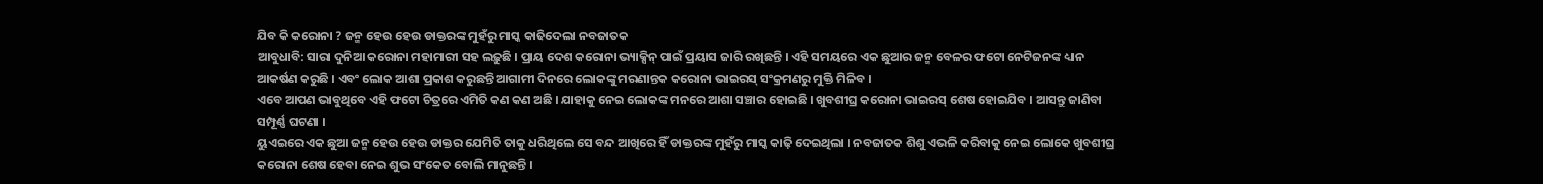ଯିବ କି କରୋନା ? ଜନ୍ମ ହେଉ ହେଉ ଡାକ୍ତରଙ୍କ ମୁହଁରୁ ମାସ୍କ କାଢିଦେଲା ନବଜାତକ
ଆବୁଧାବି: ସାରା ଦୁନିଆ କରୋନା ମହାମାରୀ ସହ ଲଢ଼ୁଛି । ପ୍ରାୟ ଦେଶ କରୋନା ଭ୍ୟାକ୍ସିନ୍ ପାଇଁ ପ୍ରୟାସ ଜାରି ରଖିଛନ୍ତି । ଏହି ସମୟରେ ଏକ ଛୁଆର ଜନ୍ମ ବେଳର ଫଟୋ ନେଟିଜନଙ୍କ ଧ୍ୟାନ ଆକର୍ଷଣ କରୁଛି । ଏବଂ ଲୋକ ଆଶା ପ୍ରକାଶ କରୁଛନ୍ତି ଆଗାମୀ ଦିନରେ ଲୋକଙ୍କୁ ମରଣାନ୍ତକ କରୋନା ଭାଇରସ୍ ସଂକ୍ରମଣରୁ ମୁକ୍ତି ମିଳିବ ।
ଏବେ ଆପଣ ଭାବୁଥିବେ ଏହି ଫଟୋ ଚିତ୍ରରେ ଏମିତି କଣ କଣ ଅଛି । ଯାହାକୁ ନେଇ ଲୋକଙ୍କ ମନରେ ଆଶା ସଞ୍ଚାର ହୋଇଛି । ଖୁବଶୀଘ୍ର କରୋନା ଭାଇରସ୍ ଶେଷ ହୋଇଯିବ । ଆସନ୍ତୁ ଜାଣିବା ସମ୍ପୂର୍ଣ୍ଣ ଘଟଣା ।
ୟୁଏଇରେ ଏକ ଛୁଆ ଜନ୍ମ ହେଉ ହେଉ ଡାକ୍ତର ଯେମିତି ତାକୁ ଧରିଥିଲେ ସେ ବନ୍ଦ ଆଖିରେ ହିଁ ଡାକ୍ତରଙ୍କ ମୁହଁରୁ ମାସ୍କ କାଢ଼ି ଦେଇଥିଲା । ନବଜାତକ ଶିଶୁ ଏଭଳି କରିବାକୁ ନେଇ ଲୋକେ ଖୁବଶୀଘ୍ର କରୋନା ଶେଷ ହେବା ନେଇ ଶୁଭ ସଂକେତ ବୋଲି ମାନୁଛନ୍ତି ।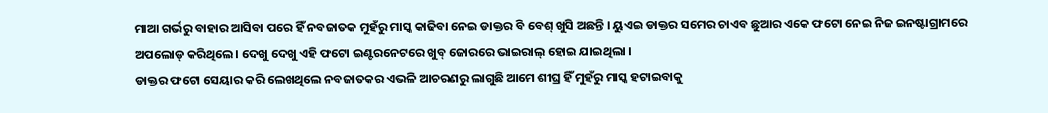ମାଆ ଗର୍ଭରୁ ବାହାର ଆସିବା ପରେ ହିଁ ନବଜାତକ ମୁହଁରୁ ମାସ୍କ କାଢିବା ନେଇ ଡାକ୍ତର ବି ବେଶ୍ ଖୁସି ଅଛନ୍ତି । ୟୁଏଇ ଡାକ୍ତର ସମେର ଚାଏବ ଛୁଆର ଏକେ ଫଟୋ ନେଇ ନିଜ ଇନଷ୍ଟାଗ୍ରାମରେ ଅପଲୋଡ୍ କରିଥିଲେ । ଦେଖୁ ଦେଖୁ ଏହି ଫଟୋ ଇଣ୍ଟରନେଟରେ ଖୁବ୍ ଜୋରରେ ଭାଇରାଲ୍ ହୋଇ ଯାଇଥିଲା ।
ଡାକ୍ତର ଫଟୋ ସେୟାର କରି ଲେଖଥିଲେ ନବଜାତକର ଏଭଳି ଆଚରଣରୁ ଲାଗୁଛି ଆମେ ଶୀଘ୍ର ହିଁ ମୁହଁରୁ ମାସ୍କ ହଟାଇବାକୁ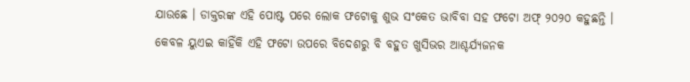ଯାଉଛେ । ଡାକ୍ତରଙ୍କ ଏହି ପୋଷ୍ଟ ପରେ ଲୋକ ଫଟୋକୁ ଶୁଭ ସଂକେତ ଭାବିବା ସହ ଫଟୋ ଅଫ୍ ୨୦୨୦ କହୁଛନ୍ତି ।
କେବଳ ୟୁଏଇ କାହିଁକି ଏହି ଫଟୋ ଉପରେ ବିଦେଶରୁ ବି ବହୁତ ଖୁସିଭର ଆଶ୍ଚର୍ଯ୍ୟଜନକ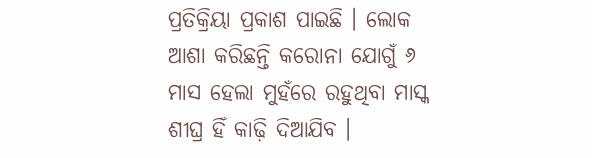ପ୍ରତିକ୍ରିୟା ପ୍ରକାଶ ପାଇଛି । ଲୋକ ଆଶା କରିଛନ୍ତି କରୋନା ଯୋଗୁଁ ୬ ମାସ ହେଲା ମୁହଁରେ ରହୁଥିବା ମାସ୍କ ଶୀଘ୍ର ହିଁ କାଢ଼ି ଦିଆଯିବ ।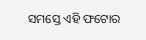ସମସ୍ତେ ଏହି ଫଟୋର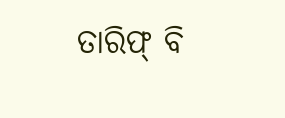ତାରିଫ୍ ବି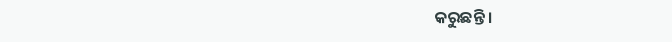କରୁଛନ୍ତି ।